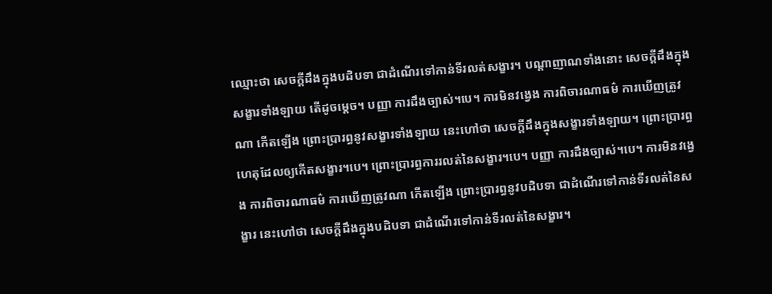ឈ្មោះថា សេចក្តីដឹងក្នុងបដិបទា ជាដំណើរទៅកាន់ទីរលត់សង្ខារ។ បណ្តាញាណទាំងនោះ សេចក្តីដឹងក្នុងសង្ខារទាំងឡាយ តើដូចម្តេច។ បញ្ញា ការដឹងច្បាស់។បេ។ ការមិនវង្វេង ការពិចារណាធម៌ ការឃើញត្រូវណា កើតឡើង ព្រោះប្រារព្ធនូវសង្ខារទាំងឡាយ នេះហៅថា សេចក្តីដឹងក្នុងសង្ខារទាំងឡាយ។ ព្រោះប្រារព្ធហេតុដែលឲ្យកើតសង្ខារ។បេ។ ព្រោះប្រារព្ធការរលត់នៃសង្ខារ។បេ។ បញ្ញា ការដឹងច្បាស់។បេ។ ការមិនវង្វេង ការពិចារណាធម៌ ការឃើញត្រូវណា កើតឡើង ព្រោះប្រារព្ធនូវបដិបទា ជាដំណើរទៅកាន់ទីរលត់នៃសង្ខារ នេះហៅថា សេចក្តីដឹងក្នុងបដិបទា ជាដំណើរទៅកាន់ទីរលត់នៃសង្ខារ។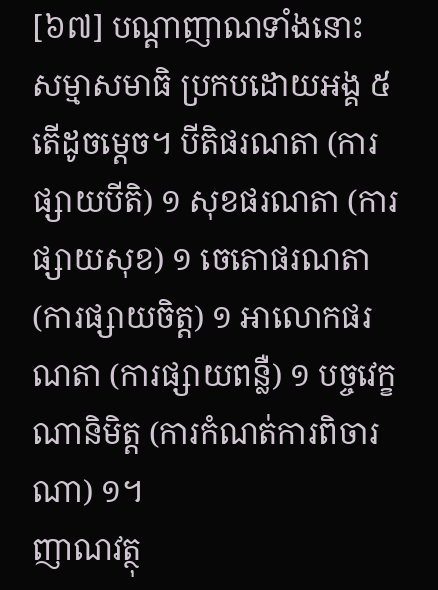[៦៧] បណ្តាញាណទាំងនោះ សម្មាសមាធិ ប្រកបដោយអង្គ ៥ តើដូចម្តេច។ បីតិផរណតា (ការផ្សាយបីតិ) ១ សុខផរណតា (ការផ្សាយសុខ) ១ ចេតោផរណតា (ការផ្សាយចិត្ត) ១ អាលោកផរណតា (ការផ្សាយពន្លឺ) ១ បច្ចវេក្ខណានិមិត្ត (ការកំណត់ការពិចារណា) ១។
ញាណវត្ថុ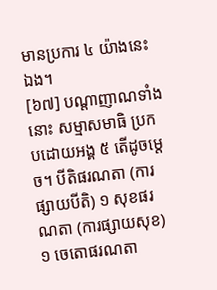មានប្រការ ៤ យ៉ាងនេះឯង។
[៦៧] បណ្តាញាណទាំងនោះ សម្មាសមាធិ ប្រកបដោយអង្គ ៥ តើដូចម្តេច។ បីតិផរណតា (ការផ្សាយបីតិ) ១ សុខផរណតា (ការផ្សាយសុខ) ១ ចេតោផរណតា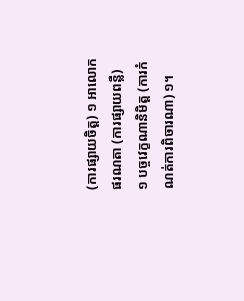(ការផ្សាយចិត្ត) ១ អាលោកផរណតា (ការផ្សាយពន្លឺ) ១ បច្ចវេក្ខណានិមិត្ត (ការកំណត់ការពិចារណា) ១។